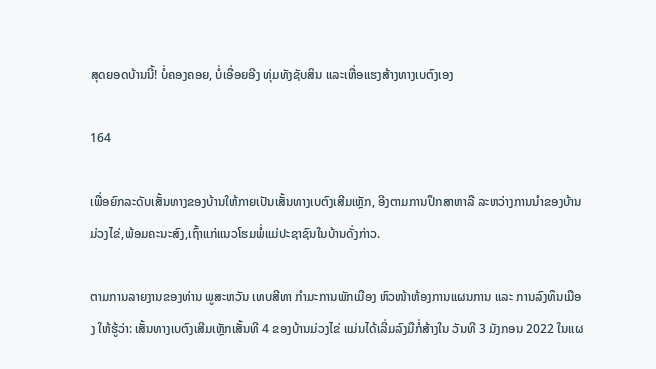ສຸດຍອດບ້ານນີ້! ບໍ່ຄອງຄອຍ, ບໍ່ເອື່ອຍອີງ ທຸ່ມທັງຊັບສິນ ແລະເຫື່ອແຮງສ້າງທາງເບຕົງເອງ

164

ເພື່ອຍົກລະດັບເສັ້ນທາງຂອງບ້ານໃຫ້ກາຍເປັນເສັ້ນທາງເບຕົງເສີມເຫຼັກ, ອີງຕາມການປຶກສາຫາລື ລະຫວ່າງການນໍາຂອງບ້ານມ່ວງໄຂ່,ພ້ອມຄະນະສົງ,ເຖົ້າແກ່ແນວໂຮມພໍ່ແມ່ປະຊາຊົນໃນບ້ານດັ່ງກ່າວ.

ຕາມການລາຍງານຂອງທ່ານ ພູສະຫວັນ ເທບສີທາ ກໍາມະການພັກເມືອງ ຫົວໜ້າຫ້ອງການແຜນການ ແລະ ການລົງທຶນເມືອງ ໃຫ້ຮູ້ວ່າ: ເສັ້ນທາງເບຕົງເສີມເຫຼັກເສັ້ນທີ 4 ຂອງບ້ານມ່ວງໄຂ່ ແມ່ນໄດ້ເລີ່ມລົງມືກໍ່ສ້າງໃນ ວັນທີ 3 ມັງກອນ 2022 ໃນແຜ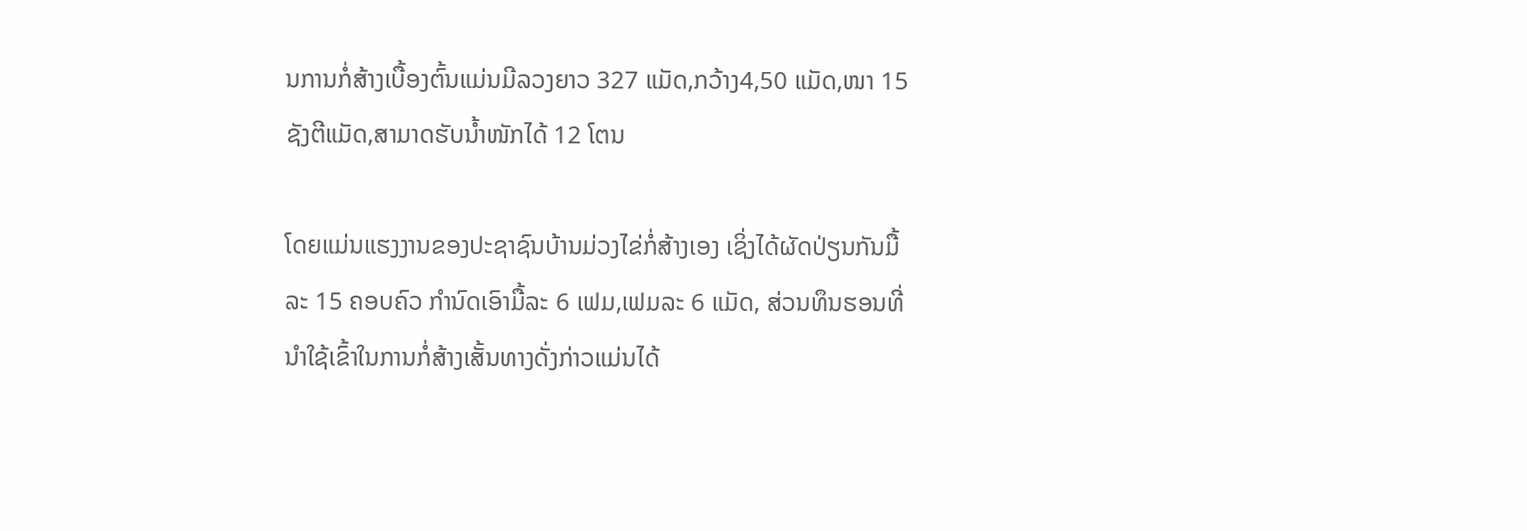ນການກໍ່ສ້າງເບື້ອງຕົ້ນແມ່ນມີລວງຍາວ 327 ແມັດ,ກວ້າງ4,50 ແມັດ,ໜາ 15 ຊັງຕີແມັດ,ສາມາດຮັບນໍ້າໜັກໄດ້ 12 ໂຕນ

ໂດຍແມ່ນແຮງງານຂອງປະຊາຊົນບ້ານມ່ວງໄຂ່ກໍ່ສ້າງເອງ ເຊິ່ງໄດ້ຜັດປ່ຽນກັນມື້ລະ 15 ຄອບຄົວ ກໍານົດເອົາມື້ລະ 6 ເຟມ,ເຟມລະ 6 ແມັດ, ສ່ວນທຶນຮອນທີ່ນຳໃຊ້ເຂົ້າໃນການກໍ່ສ້າງເສັ້ນທາງດັ່ງກ່າວແມ່ນໄດ້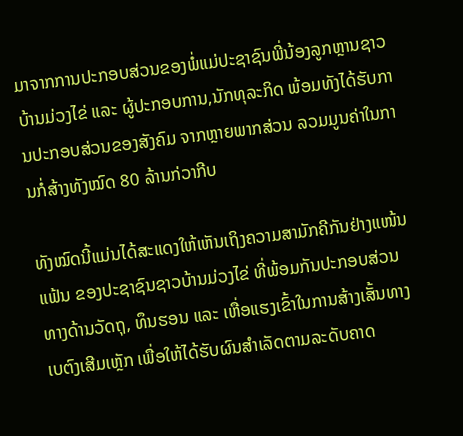ມາຈາກການປະກອບສ່ວນຂອງພໍ່ແມ່ປະຊາຊົນພີ່ນ້ອງລູກຫຼານຊາວບ້ານມ່ວງໄຂ່ ແລະ ຜູ້ປະກອບການ,ນັກທຸລະກິດ ພ້ອມທັງໄດ້ຮັບການປະກອບສ່ວນຂອງສັງຄົມ ຈາກຫຼາຍພາກສ່ວນ ລວມມູນຄ່າໃນການກໍ່ສ້າງທັງໝົດ 80 ລ້ານກ່ວາກີບ

ທັງໝົດນີ້ແມ່ນໄດ້ສະແດງໃຫ້ເຫັນເຖິງຄວາມສາມັກຄີກັນຢ່າງແໜ້ນແຟ້ນ ຂອງປະຊາຊົນຊາວບ້ານມ່ວງໄຂ່ ທີ່ພ້ອມກັນປະກອບສ່ວນທາງດ້ານວັດຖຸ, ທຶນຮອນ ແລະ ເຫື່ອແຮງເຂົ້າໃນການສ້າງເສັ້ນທາງເບຕົງເສີມເຫຼັກ ເພື່ອໃຫ້ໄດ້ຮັບຜົນສໍາເລັດຕາມລະດັບຄາດ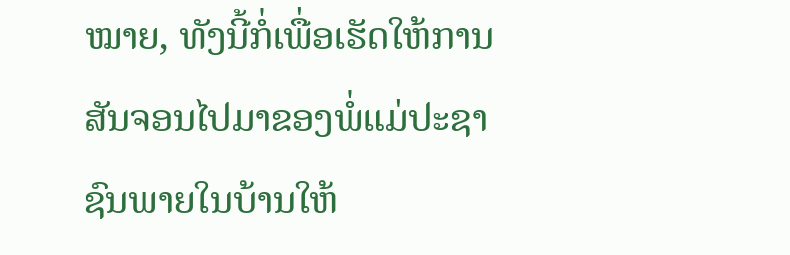ໝາຍ, ທັງນີ້ກໍ່ເພື່ອເຮັດໃຫ້ການສັນຈອນໄປມາຂອງພໍ່ແມ່ປະຊາຊົນພາຍໃນບ້ານໃຫ້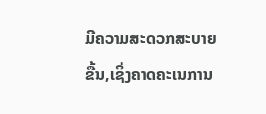ມີຄວາມສະດວກສະບາຍຂື້ນ,ເຊິ່ງຄາດຄະເນການ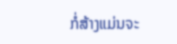ກໍ່ສ້າງແມ່ນຈະ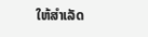ໃຫ້ສໍາເລັດ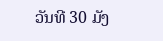ວັນທີ 30 ມັງ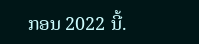ກອນ 2022 ນີ້.